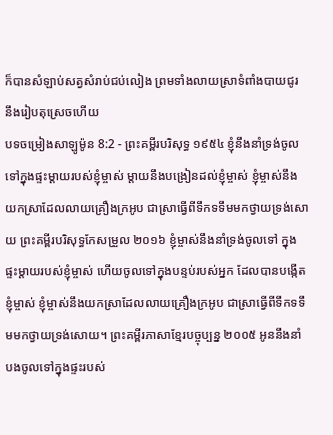ក៏បានសំឡាប់សត្វសំរាប់ជប់លៀង ព្រមទាំងលាយស្រាទំពាំងបាយជូរ នឹងរៀបតុស្រេចហើយ
បទចម្រៀងសាឡូម៉ូន 8:2 - ព្រះគម្ពីរបរិសុទ្ធ ១៩៥៤ ខ្ញុំនឹងនាំទ្រង់ចូលទៅក្នុងផ្ទះម្ដាយរបស់ខ្ញុំម្ចាស់ ម្តាយនឹងបង្រៀនដល់ខ្ញុំម្ចាស់ ខ្ញុំម្ចាស់នឹងយកស្រាដែលលាយគ្រឿងក្រអូប ជាស្រាធ្វើពីទឹកទទឹមមកថ្វាយទ្រង់សោយ ព្រះគម្ពីរបរិសុទ្ធកែសម្រួល ២០១៦ ខ្ញុំម្ចាស់នឹងនាំទ្រង់ចូលទៅ ក្នុងផ្ទះម្តាយរបស់ខ្ញុំម្ចាស់ ហើយចូលទៅក្នុងបន្ទប់របស់អ្នក ដែលបានបង្កើតខ្ញុំម្ចាស់ ខ្ញុំម្ចាស់នឹងយកស្រាដែលលាយគ្រឿងក្រអូប ជាស្រាធ្វើពីទឹកទទឹមមកថ្វាយទ្រង់សោយ។ ព្រះគម្ពីរភាសាខ្មែរបច្ចុប្បន្ន ២០០៥ អូននឹងនាំបងចូលទៅក្នុងផ្ទះរបស់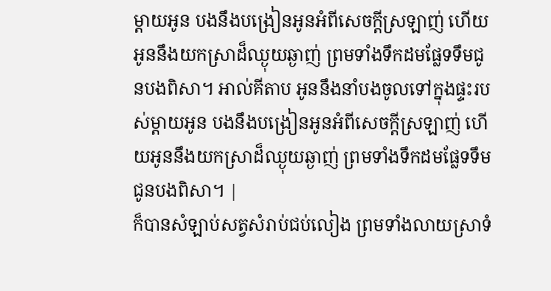ម្ដាយអូន បងនឹងបង្រៀនអូនអំពីសេចក្ដីស្រឡាញ់ ហើយអូននឹងយកស្រាដ៏ឈ្ងុយឆ្ងាញ់ ព្រមទាំងទឹកដមផ្លែទទឹមជូនបងពិសា។ អាល់គីតាប អូននឹងនាំបងចូលទៅក្នុងផ្ទះរបស់ម្ដាយអូន បងនឹងបង្រៀនអូនអំពីសេចក្ដីស្រឡាញ់ ហើយអូននឹងយកស្រាដ៏ឈ្ងុយឆ្ងាញ់ ព្រមទាំងទឹកដមផ្លែទទឹមជូនបងពិសា។ |
ក៏បានសំឡាប់សត្វសំរាប់ជប់លៀង ព្រមទាំងលាយស្រាទំ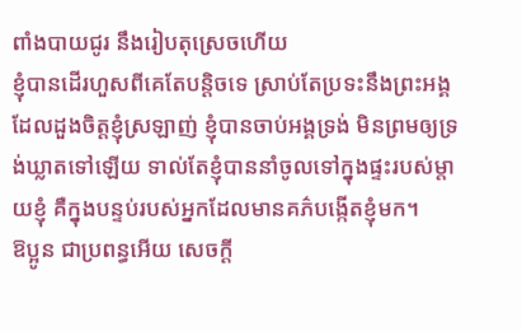ពាំងបាយជូរ នឹងរៀបតុស្រេចហើយ
ខ្ញុំបានដើរហួសពីគេតែបន្តិចទេ ស្រាប់តែប្រទះនឹងព្រះអង្គដែលដួងចិត្តខ្ញុំស្រឡាញ់ ខ្ញុំបានចាប់អង្គទ្រង់ មិនព្រមឲ្យទ្រង់ឃ្លាតទៅឡើយ ទាល់តែខ្ញុំបាននាំចូលទៅក្នុងផ្ទះរបស់ម្តាយខ្ញុំ គឺក្នុងបន្ទប់របស់អ្នកដែលមានគភ៌បង្កើតខ្ញុំមក។
ឱប្អូន ជាប្រពន្ធអើយ សេចក្ដី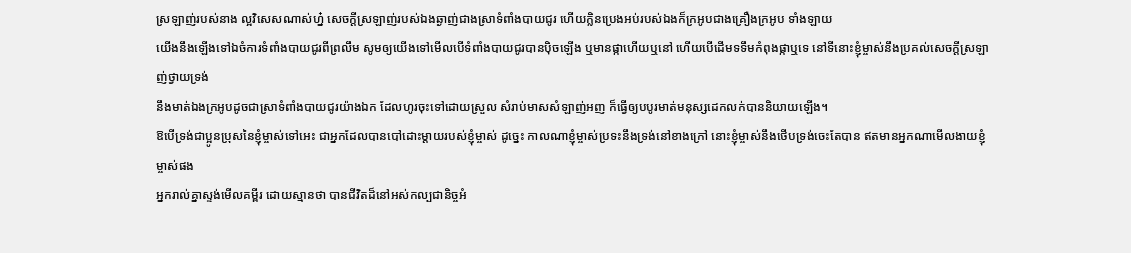ស្រឡាញ់របស់នាង ល្អវិសេសណាស់ហ្ន៎ សេចក្ដីស្រឡាញ់របស់ឯងឆ្ងាញ់ជាងស្រាទំពាំងបាយជូរ ហើយក្លិនប្រេងអប់របស់ឯងក៏ក្រអូបជាងគ្រឿងក្រអូប ទាំងឡាយ
យើងនឹងឡើងទៅឯចំការទំពាំងបាយជូរពីព្រលឹម សូមឲ្យយើងទៅមើលបើទំពាំងបាយជូរបានប៉ិចឡើង ឬមានផ្កាហើយឬនៅ ហើយបើដើមទទឹមកំពុងផ្កាឬទេ នៅទីនោះខ្ញុំម្ចាស់នឹងប្រគល់សេចក្ដីស្រឡាញ់ថ្វាយទ្រង់
នឹងមាត់ឯងក្រអូបដូចជាស្រាទំពាំងបាយជូរយ៉ាងឯក ដែលហូរចុះទៅដោយស្រួល សំរាប់មាសសំឡាញ់អញ ក៏ធ្វើឲ្យបបូរមាត់មនុស្សដេកលក់បាននិយាយឡើង។
ឱបើទ្រង់ជាប្អូនប្រុសនៃខ្ញុំម្ចាស់ទៅអេះ ជាអ្នកដែលបានបៅដោះម្តាយរបស់ខ្ញុំម្ចាស់ ដូច្នេះ កាលណាខ្ញុំម្ចាស់ប្រទះនឹងទ្រង់នៅខាងក្រៅ នោះខ្ញុំម្ចាស់នឹងថើបទ្រង់ចេះតែបាន ឥតមានអ្នកណាមើលងាយខ្ញុំម្ចាស់ផង
អ្នករាល់គ្នាស្ទង់មើលគម្ពីរ ដោយស្មានថា បានជីវិតដ៏នៅអស់កល្បជានិច្ចអំ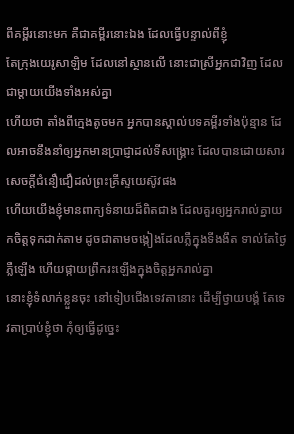ពីគម្ពីរនោះមក គឺជាគម្ពីរនោះឯង ដែលធ្វើបន្ទាល់ពីខ្ញុំ
តែក្រុងយេរូសាឡិម ដែលនៅស្ថានលើ នោះជាស្រីអ្នកជាវិញ ដែលជាម្តាយយើងទាំងអស់គ្នា
ហើយថា តាំងពីក្មេងតូចមក អ្នកបានស្គាល់បទគម្ពីរទាំងប៉ុន្មាន ដែលអាចនឹងនាំឲ្យអ្នកមានប្រាជ្ញាដល់ទីសង្គ្រោះ ដែលបានដោយសារសេចក្ដីជំនឿជឿដល់ព្រះគ្រីស្ទយេស៊ូវផង
ហើយយើងខ្ញុំមានពាក្យទំនាយដ៏ពិតជាង ដែលគួរឲ្យអ្នករាល់គ្នាយកចិត្តទុកដាក់តាម ដូចជាតាមចង្កៀងដែលភ្លឺក្នុងទីងងឹត ទាល់តែថ្ងៃភ្លឺឡើង ហើយផ្កាយព្រឹករះឡើងក្នុងចិត្តអ្នករាល់គ្នា
នោះខ្ញុំទំលាក់ខ្លួនចុះ នៅទៀបជើងទេវតានោះ ដើម្បីថ្វាយបង្គំ តែទេវតាប្រាប់ខ្ញុំថា កុំឲ្យធ្វើដូច្នេះ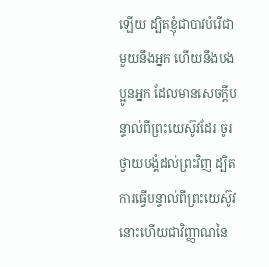ឡើយ ដ្បិតខ្ញុំជាបាវបំរើជាមួយនឹងអ្នក ហើយនឹងបងប្អូនអ្នក ដែលមានសេចក្ដីបន្ទាល់ពីព្រះយេស៊ូវដែរ ចូរថ្វាយបង្គំដល់ព្រះវិញ ដ្បិតការធ្វើបន្ទាល់ពីព្រះយេស៊ូវ នោះហើយជាវិញ្ញាណនៃ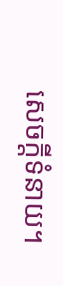សេចក្ដីទំនាយ។